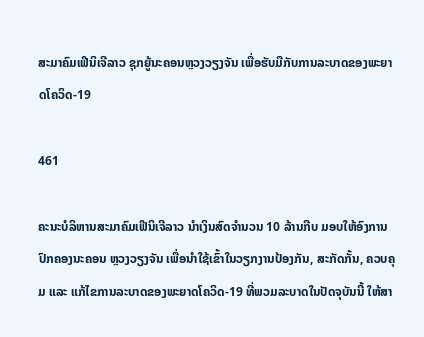ສະມາຄົມເຟີນິເຈີລາວ ຊຸກຍູ້ນະຄອນຫຼວງວຽງຈັນ ເພື່ອຮັບມືກັບການລະບາດຂອງພະຍາດໂຄວິດ-19

461

ຄະນະບໍລິຫານສະມາຄົມເຟີນິເຈີລາວ ນຳເງິນສົດຈຳນວນ 10 ລ້ານກີບ ມອບໃຫ້ອົງການປົກຄອງນະຄອນ ຫຼວງວຽງຈັນ ເພື່ອນຳໃຊ້ເຂົ້າໃນວຽກງານປ້ອງກັນ, ສະກັດກັ້ນ, ຄວບຄຸມ ແລະ ແກ້ໄຂການລະບາດຂອງພະຍາດໂຄວິດ-19 ທີ່ພວມລະບາດໃນປັດຈຸບັນນີ້ ໃຫ້ສາ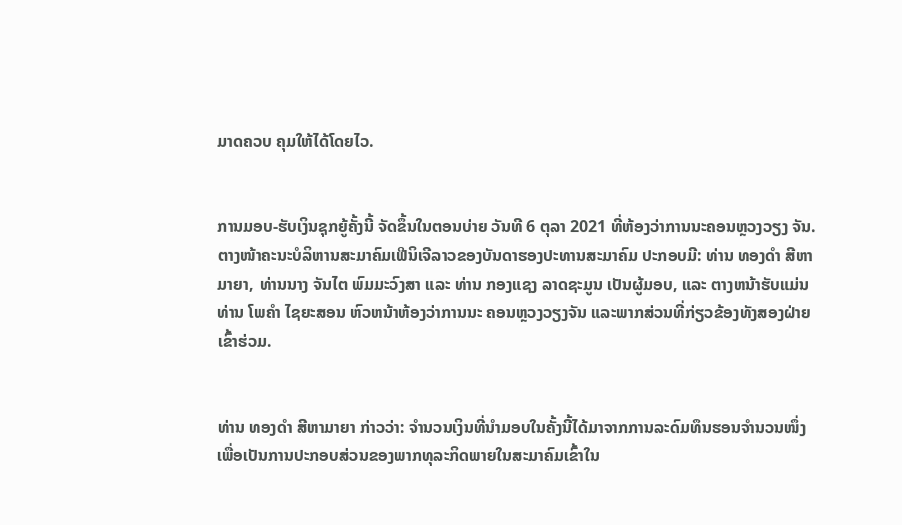ມາດຄວບ ຄຸມໃຫ້ໄດ້ໂດຍໄວ.


ການມອບ-ຮັບເງິນຊຸກຍູ້ຄັ້ງນີ້ ຈັດຂຶ້ນໃນຕອນບ່າຍ ວັນທີ 6 ຕຸລາ 2021 ທີ່ຫ້ອງວ່າການນະຄອນຫຼວງວຽງ ຈັນ. ຕາງໜ້າຄະນະບໍລິຫານສະມາຄົມເຟີນິເຈີລາວຂອງບັນດາຮອງປະທານສະມາຄົມ ປະກອບມີ: ທ່ານ ທອງດຳ ສີຫາມາຍາ, ທ່ານນາງ ຈັນໄຕ ພົມມະວົງສາ ແລະ ທ່ານ ກອງແຊງ ລາດຊະມູນ ເປັນຜູ້ມອບ, ແລະ ຕາງຫນ້າຮັບແມ່ນທ່ານ ໂພຄຳ ໄຊຍະສອນ ຫົວຫນ້າຫ້ອງວ່າການນະ ຄອນຫຼວງວຽງຈັນ ແລະພາກສ່ວນທີ່ກ່ຽວຂ້ອງທັງສອງຝ່າຍເຂົ້າຮ່ວມ.


ທ່ານ ທອງດຳ ສີຫາມາຍາ ກ່າວວ່າ: ຈຳນວນເງິນທີ່ນຳມອບໃນຄັ້ງນີ້ໄດ້ມາຈາກການລະດົມທຶນຮອນຈໍານວນໜຶ່ງ ເພື່ອເປັນການປະກອບສ່ວນຂອງພາກທຸລະກິດພາຍໃນສະມາຄົມເຂົ້າໃນ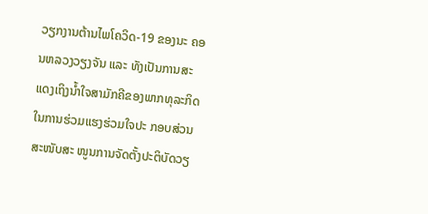ວຽກງານຕ້ານໄພໂຄວິດ-19 ຂອງນະ ຄອນຫລວງວຽງຈັນ ແລະ ທັງເປັນການສະແດງເຖິງນໍ້າໃຈສາມັກຄີຂອງພາກທຸລະກິດໃນການຮ່ວມແຮງຮ່ວມໃຈປະ ກອບສ່ວນສະໜັບສະ ໜູນການຈັດຕັ້ງປະຕິບັດວຽ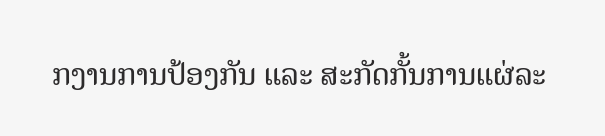ກງານການປ້ອງກັນ ແລະ ສະກັດກັ້ນການແຜ່ລະ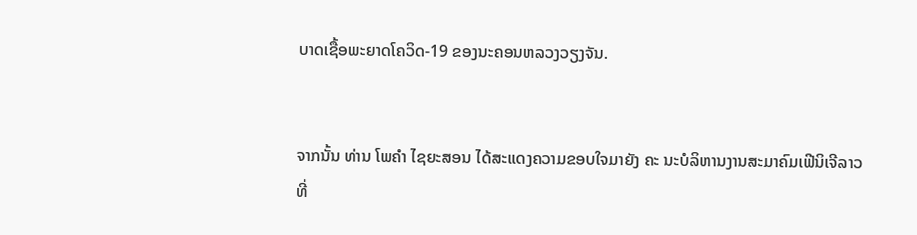ບາດເຊື້ອພະຍາດໂຄວິດ-19 ຂອງນະຄອນຫລວງວຽງຈັນ.


ຈາກນັ້ນ ທ່ານ ໂພຄຳ ໄຊຍະສອນ ໄດ້ສະແດງຄວາມຂອບໃຈມາຍັງ ຄະ ນະບໍລິຫານງານສະມາຄົມເຟີນິເຈີລາວ ທີ່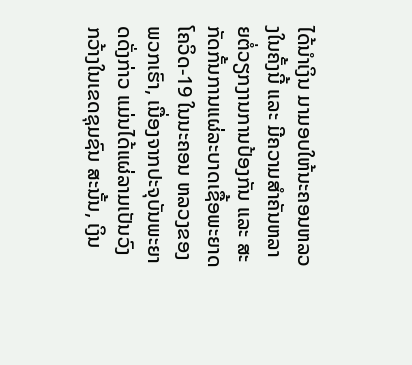ໄດ້ນຳເງິນ ມາມອບໃຫ້ນະຄອນຫລວງໃນຄັ້ງນີ້ ແລະ ມີຄວາມສຳຄັນຫລາຍຕໍ່ວຽກງານການປ້ອງກັນ ແລະ ສະກັດກັ້ນການແຜ່ລະບາດເຊື້ອພະຍາດໂຄວິດ-19 ໃນນະຄອນ ຫລວງຂອງພວກເຮົາ, ເນື່ອງຈາກປະຈຸບັນພະຍາດດັ່ງກ່າວ ແມ່ນໄດ້ແຜ່ລາມເປັນວົງກວ້າງໃນເຂດຊຸມຊົນ ສະນັ້ນ, ເງິນ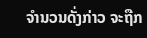ຈໍານວນດັ່ງກ່າວ ຈະຖືກ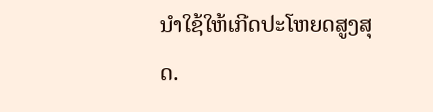ນໍາໃຊ້ໃຫ້ເກີດປະໂຫຍດສູງສຸດ.